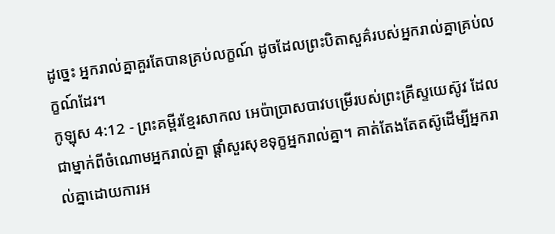ដូច្នេះ អ្នករាល់គ្នាគួរតែបានគ្រប់លក្ខណ៍ ដូចដែលព្រះបិតាសួគ៌របស់អ្នករាល់គ្នាគ្រប់លក្ខណ៍ដែរ។
កូឡុស 4:12 - ព្រះគម្ពីរខ្មែរសាកល អេប៉ាប្រាសបាវបម្រើរបស់ព្រះគ្រីស្ទយេស៊ូវ ដែលជាម្នាក់ពីចំណោមអ្នករាល់គ្នា ផ្ដាំសួរសុខទុក្ខអ្នករាល់គ្នា។ គាត់តែងតែតស៊ូដើម្បីអ្នករាល់គ្នាដោយការអ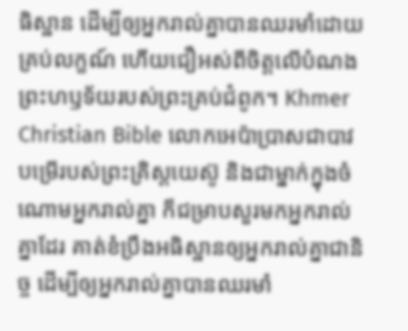ធិស្ឋាន ដើម្បីឲ្យអ្នករាល់គ្នាបានឈរមាំដោយគ្រប់លក្ខណ៍ ហើយជឿអស់ពីចិត្តលើបំណងព្រះហឫទ័យរបស់ព្រះគ្រប់ជំពូក។ Khmer Christian Bible លោកអេប៉ាប្រាសជាបាវបម្រើរបស់ព្រះគ្រិស្ដយេស៊ូ និងជាម្នាក់ក្នុងចំណោមអ្នករាល់គ្នា ក៏ជម្រាបសួរមកអ្នករាល់គ្នាដែរ គាត់ខំប្រឹងអធិស្ឋានឲ្យអ្នករាល់គ្នាជានិច្ច ដើម្បីឲ្យអ្នករាល់គ្នាបានឈរមាំ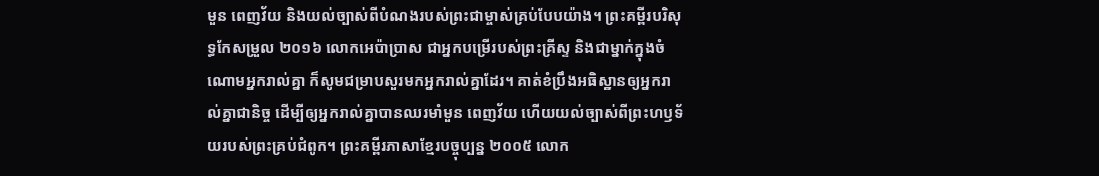មួន ពេញវ័យ និងយល់ច្បាស់ពីបំណងរបស់ព្រះជាម្ចាស់គ្រប់បែបយ៉ាង។ ព្រះគម្ពីរបរិសុទ្ធកែសម្រួល ២០១៦ លោកអេប៉ាប្រាស ជាអ្នកបម្រើរបស់ព្រះគ្រីស្ទ និងជាម្នាក់ក្នុងចំណោមអ្នករាល់គ្នា ក៏សូមជម្រាបសួរមកអ្នករាល់គ្នាដែរ។ គាត់ខំប្រឹងអធិស្ឋានឲ្យអ្នករាល់គ្នាជានិច្ច ដើម្បីឲ្យអ្នករាល់គ្នាបានឈរមាំមួន ពេញវ័យ ហើយយល់ច្បាស់ពីព្រះហឫទ័យរបស់ព្រះគ្រប់ជំពូក។ ព្រះគម្ពីរភាសាខ្មែរបច្ចុប្បន្ន ២០០៥ លោក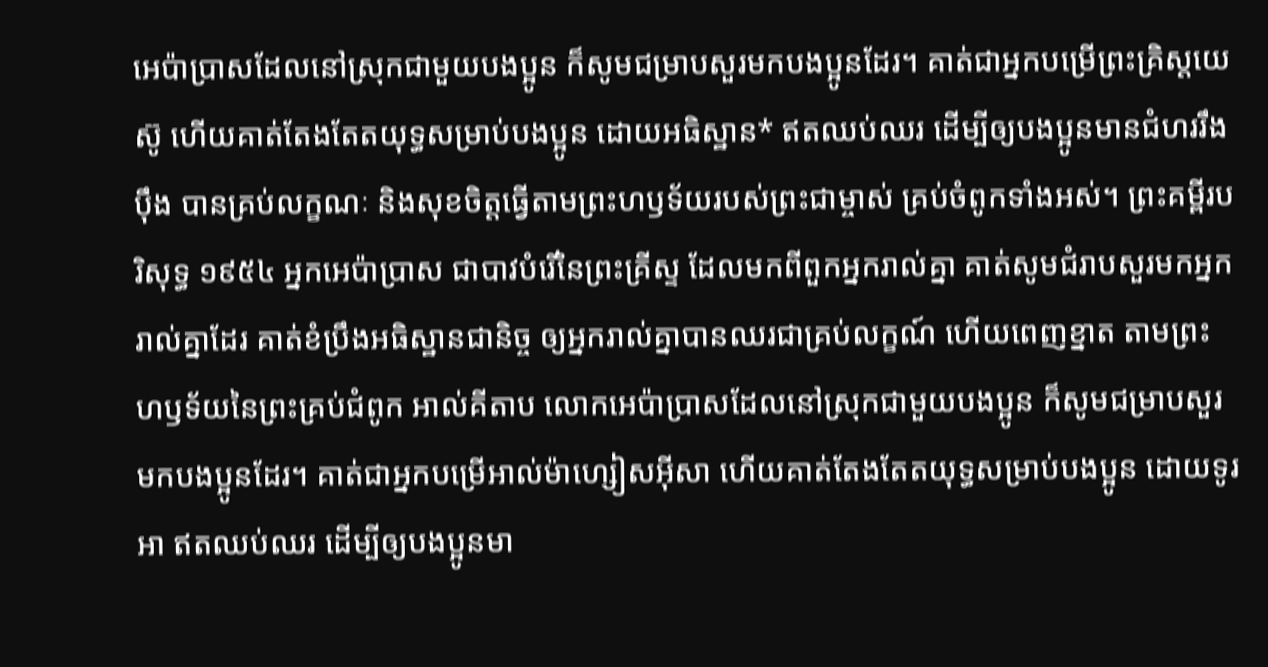អេប៉ាប្រាសដែលនៅស្រុកជាមួយបងប្អូន ក៏សូមជម្រាបសួរមកបងប្អូនដែរ។ គាត់ជាអ្នកបម្រើព្រះគ្រិស្តយេស៊ូ ហើយគាត់តែងតែតយុទ្ធសម្រាប់បងប្អូន ដោយអធិស្ឋាន* ឥតឈប់ឈរ ដើម្បីឲ្យបងប្អូនមានជំហររឹងប៉ឹង បានគ្រប់លក្ខណៈ និងសុខចិត្តធ្វើតាមព្រះហឫទ័យរបស់ព្រះជាម្ចាស់ គ្រប់ចំពូកទាំងអស់។ ព្រះគម្ពីរបរិសុទ្ធ ១៩៥៤ អ្នកអេប៉ាប្រាស ជាបាវបំរើនៃព្រះគ្រីស្ទ ដែលមកពីពួកអ្នករាល់គ្នា គាត់សូមជំរាបសួរមកអ្នករាល់គ្នាដែរ គាត់ខំប្រឹងអធិស្ឋានជានិច្ច ឲ្យអ្នករាល់គ្នាបានឈរជាគ្រប់លក្ខណ៍ ហើយពេញខ្នាត តាមព្រះហឫទ័យនៃព្រះគ្រប់ជំពូក អាល់គីតាប លោកអេប៉ាប្រាសដែលនៅស្រុកជាមួយបងប្អូន ក៏សូមជម្រាបសួរមកបងប្អូនដែរ។ គាត់ជាអ្នកបម្រើអាល់ម៉ាហ្សៀសអ៊ីសា ហើយគាត់តែងតែតយុទ្ធសម្រាប់បងប្អូន ដោយទូរអា ឥតឈប់ឈរ ដើម្បីឲ្យបងប្អូនមា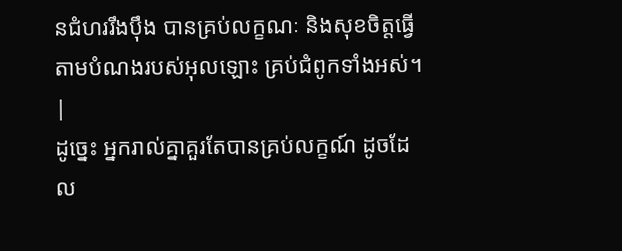នជំហររឹងប៉ឹង បានគ្រប់លក្ខណៈ និងសុខចិត្ដធ្វើតាមបំណងរបស់អុលឡោះ គ្រប់ជំពូកទាំងអស់។ |
ដូច្នេះ អ្នករាល់គ្នាគួរតែបានគ្រប់លក្ខណ៍ ដូចដែល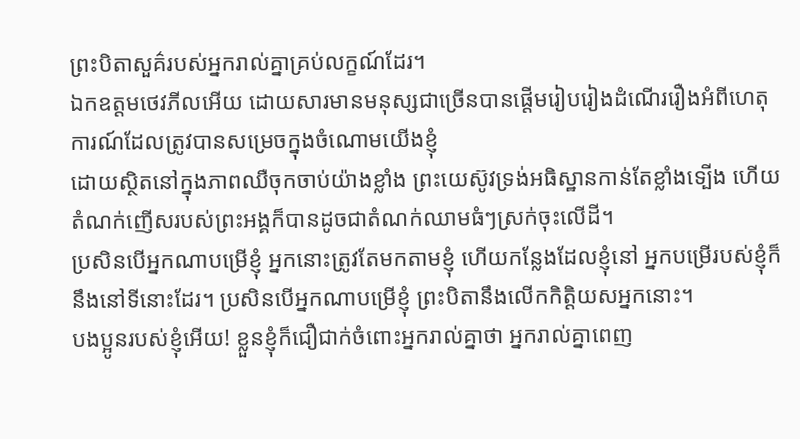ព្រះបិតាសួគ៌របស់អ្នករាល់គ្នាគ្រប់លក្ខណ៍ដែរ។
ឯកឧត្ដមថេវភីលអើយ ដោយសារមានមនុស្សជាច្រើនបានផ្ដើមរៀបរៀងដំណើររឿងអំពីហេតុការណ៍ដែលត្រូវបានសម្រេចក្នុងចំណោមយើងខ្ញុំ
ដោយស្ថិតនៅក្នុងភាពឈឺចុកចាប់យ៉ាងខ្លាំង ព្រះយេស៊ូវទ្រង់អធិស្ឋានកាន់តែខ្លាំងទ្បើង ហើយតំណក់ញើសរបស់ព្រះអង្គក៏បានដូចជាតំណក់ឈាមធំៗស្រក់ចុះលើដី។
ប្រសិនបើអ្នកណាបម្រើខ្ញុំ អ្នកនោះត្រូវតែមកតាមខ្ញុំ ហើយកន្លែងដែលខ្ញុំនៅ អ្នកបម្រើរបស់ខ្ញុំក៏នឹងនៅទីនោះដែរ។ ប្រសិនបើអ្នកណាបម្រើខ្ញុំ ព្រះបិតានឹងលើកកិត្តិយសអ្នកនោះ។
បងប្អូនរបស់ខ្ញុំអើយ! ខ្លួនខ្ញុំក៏ជឿជាក់ចំពោះអ្នករាល់គ្នាថា អ្នករាល់គ្នាពេញ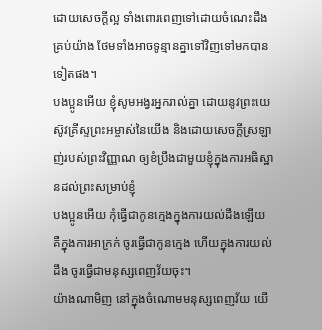ដោយសេចក្ដីល្អ ទាំងពោរពេញទៅដោយចំណេះដឹងគ្រប់យ៉ាង ថែមទាំងអាចទូន្មានគ្នាទៅវិញទៅមកបានទៀតផង។
បងប្អូនអើយ ខ្ញុំសូមអង្វរអ្នករាល់គ្នា ដោយនូវព្រះយេស៊ូវគ្រីស្ទព្រះអម្ចាស់នៃយើង និងដោយសេចក្ដីស្រឡាញ់របស់ព្រះវិញ្ញាណ ឲ្យខំប្រឹងជាមួយខ្ញុំក្នុងការអធិស្ឋានដល់ព្រះសម្រាប់ខ្ញុំ
បងប្អូនអើយ កុំធ្វើជាកូនក្មេងក្នុងការយល់ដឹងឡើយ គឺក្នុងការអាក្រក់ ចូរធ្វើជាកូនក្មេង ហើយក្នុងការយល់ដឹង ចូរធ្វើជាមនុស្សពេញវ័យចុះ។
យ៉ាងណាមិញ នៅក្នុងចំណោមមនុស្សពេញវ័យ យើ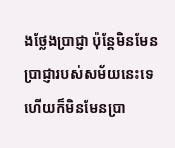ងថ្លែងប្រាជ្ញា ប៉ុន្តែមិនមែនប្រាជ្ញារបស់សម័យនេះទេ ហើយក៏មិនមែនប្រា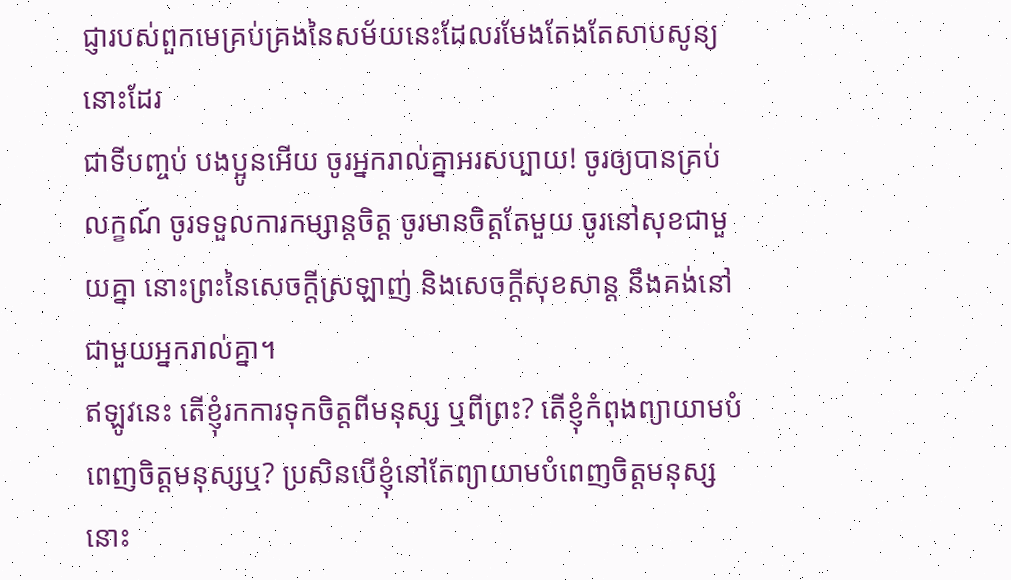ជ្ញារបស់ពួកមេគ្រប់គ្រងនៃសម័យនេះដែលរមែងតែងតែសាបសូន្យនោះដែរ
ជាទីបញ្ចប់ បងប្អូនអើយ ចូរអ្នករាល់គ្នាអរសប្បាយ! ចូរឲ្យបានគ្រប់លក្ខណ៍ ចូរទទួលការកម្សាន្តចិត្ត ចូរមានចិត្តតែមួយ ចូរនៅសុខជាមួយគ្នា នោះព្រះនៃសេចក្ដីស្រឡាញ់ និងសេចក្ដីសុខសាន្ត នឹងគង់នៅជាមួយអ្នករាល់គ្នា។
ឥឡូវនេះ តើខ្ញុំរកការទុកចិត្តពីមនុស្ស ឬពីព្រះ? តើខ្ញុំកំពុងព្យាយាមបំពេញចិត្តមនុស្សឬ? ប្រសិនបើខ្ញុំនៅតែព្យាយាមបំពេញចិត្តមនុស្ស នោះ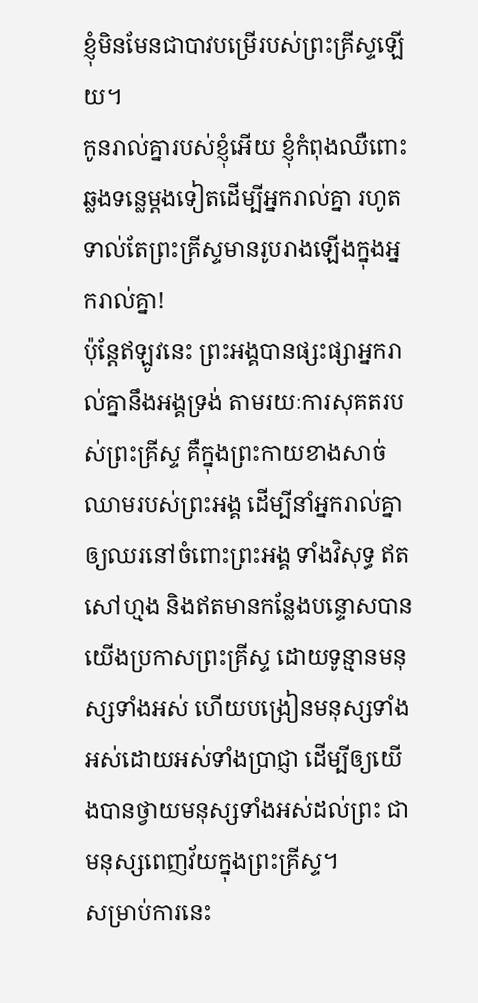ខ្ញុំមិនមែនជាបាវបម្រើរបស់ព្រះគ្រីស្ទឡើយ។
កូនរាល់គ្នារបស់ខ្ញុំអើយ ខ្ញុំកំពុងឈឺពោះឆ្លងទន្លេម្ដងទៀតដើម្បីអ្នករាល់គ្នា រហូតទាល់តែព្រះគ្រីស្ទមានរូបរាងឡើងក្នុងអ្នករាល់គ្នា!
ប៉ុន្តែឥឡូវនេះ ព្រះអង្គបានផ្សះផ្សាអ្នករាល់គ្នានឹងអង្គទ្រង់ តាមរយៈការសុគតរបស់ព្រះគ្រីស្ទ គឺក្នុងព្រះកាយខាងសាច់ឈាមរបស់ព្រះអង្គ ដើម្បីនាំអ្នករាល់គ្នាឲ្យឈរនៅចំពោះព្រះអង្គ ទាំងវិសុទ្ធ ឥតសៅហ្មង និងឥតមានកន្លែងបន្ទោសបាន
យើងប្រកាសព្រះគ្រីស្ទ ដោយទូន្មានមនុស្សទាំងអស់ ហើយបង្រៀនមនុស្សទាំងអស់ដោយអស់ទាំងប្រាជ្ញា ដើម្បីឲ្យយើងបានថ្វាយមនុស្សទាំងអស់ដល់ព្រះ ជាមនុស្សពេញវ័យក្នុងព្រះគ្រីស្ទ។
សម្រាប់ការនេះ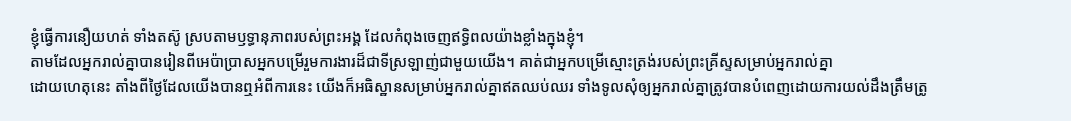ខ្ញុំធ្វើការនឿយហត់ ទាំងតស៊ូ ស្របតាមឫទ្ធានុភាពរបស់ព្រះអង្គ ដែលកំពុងចេញឥទ្ធិពលយ៉ាងខ្លាំងក្នុងខ្ញុំ។
តាមដែលអ្នករាល់គ្នាបានរៀនពីអេប៉ាប្រាសអ្នកបម្រើរួមការងារដ៏ជាទីស្រឡាញ់ជាមួយយើង។ គាត់ជាអ្នកបម្រើស្មោះត្រង់របស់ព្រះគ្រីស្ទសម្រាប់អ្នករាល់គ្នា
ដោយហេតុនេះ តាំងពីថ្ងៃដែលយើងបានឮអំពីការនេះ យើងក៏អធិស្ឋានសម្រាប់អ្នករាល់គ្នាឥតឈប់ឈរ ទាំងទូលសុំឲ្យអ្នករាល់គ្នាត្រូវបានបំពេញដោយការយល់ដឹងត្រឹមត្រូ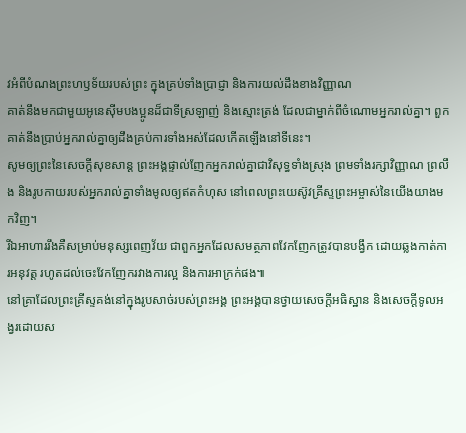វអំពីបំណងព្រះហឫទ័យរបស់ព្រះ ក្នុងគ្រប់ទាំងប្រាជ្ញា និងការយល់ដឹងខាងវិញ្ញាណ
គាត់នឹងមកជាមួយអូនេស៊ីមបងប្អូនដ៏ជាទីស្រឡាញ់ និងស្មោះត្រង់ ដែលជាម្នាក់ពីចំណោមអ្នករាល់គ្នា។ ពួកគាត់នឹងប្រាប់អ្នករាល់គ្នាឲ្យដឹងគ្រប់ការទាំងអស់ដែលកើតឡើងនៅទីនេះ។
សូមឲ្យព្រះនៃសេចក្ដីសុខសាន្ត ព្រះអង្គផ្ទាល់ញែកអ្នករាល់គ្នាជាវិសុទ្ធទាំងស្រុង ព្រមទាំងរក្សាវិញ្ញាណ ព្រលឹង និងរូបកាយរបស់អ្នករាល់គ្នាទាំងមូលឲ្យឥតកំហុស នៅពេលព្រះយេស៊ូវគ្រីស្ទព្រះអម្ចាស់នៃយើងយាងមកវិញ។
រីឯអាហាររឹងគឺសម្រាប់មនុស្សពេញវ័យ ជាពួកអ្នកដែលសមត្ថភាពវែកញែកត្រូវបានបង្វឹក ដោយឆ្លងកាត់ការអនុវត្ត រហូតដល់ចេះវែកញែករវាងការល្អ និងការអាក្រក់ផង៕
នៅគ្រាដែលព្រះគ្រីស្ទគង់នៅក្នុងរូបសាច់របស់ព្រះអង្គ ព្រះអង្គបានថ្វាយសេចក្ដីអធិស្ឋាន និងសេចក្ដីទូលអង្វរដោយស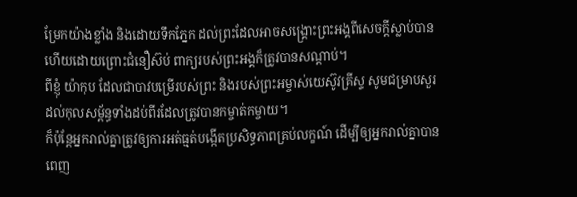ម្រែកយ៉ាងខ្លាំង និងដោយទឹកភ្នែក ដល់ព្រះដែលអាចសង្គ្រោះព្រះអង្គពីសេចក្ដីស្លាប់បាន ហើយដោយព្រោះជំនឿស៊ប់ ពាក្យរបស់ព្រះអង្គក៏ត្រូវបានសណ្ដាប់។
ពីខ្ញុំ យ៉ាកុប ដែលជាបាវបម្រើរបស់ព្រះ និងរបស់ព្រះអម្ចាស់យេស៊ូវគ្រីស្ទ សូមជម្រាបសួរដល់កុលសម្ព័ន្ធទាំងដប់ពីរដែលត្រូវបានកម្ចាត់កម្ចាយ។
ក៏ប៉ុន្តែអ្នករាល់គ្នាត្រូវឲ្យការអត់ធ្មត់បង្កើតប្រសិទ្ធភាពគ្រប់លក្ខណ៍ ដើម្បីឲ្យអ្នករាល់គ្នាបានពេញ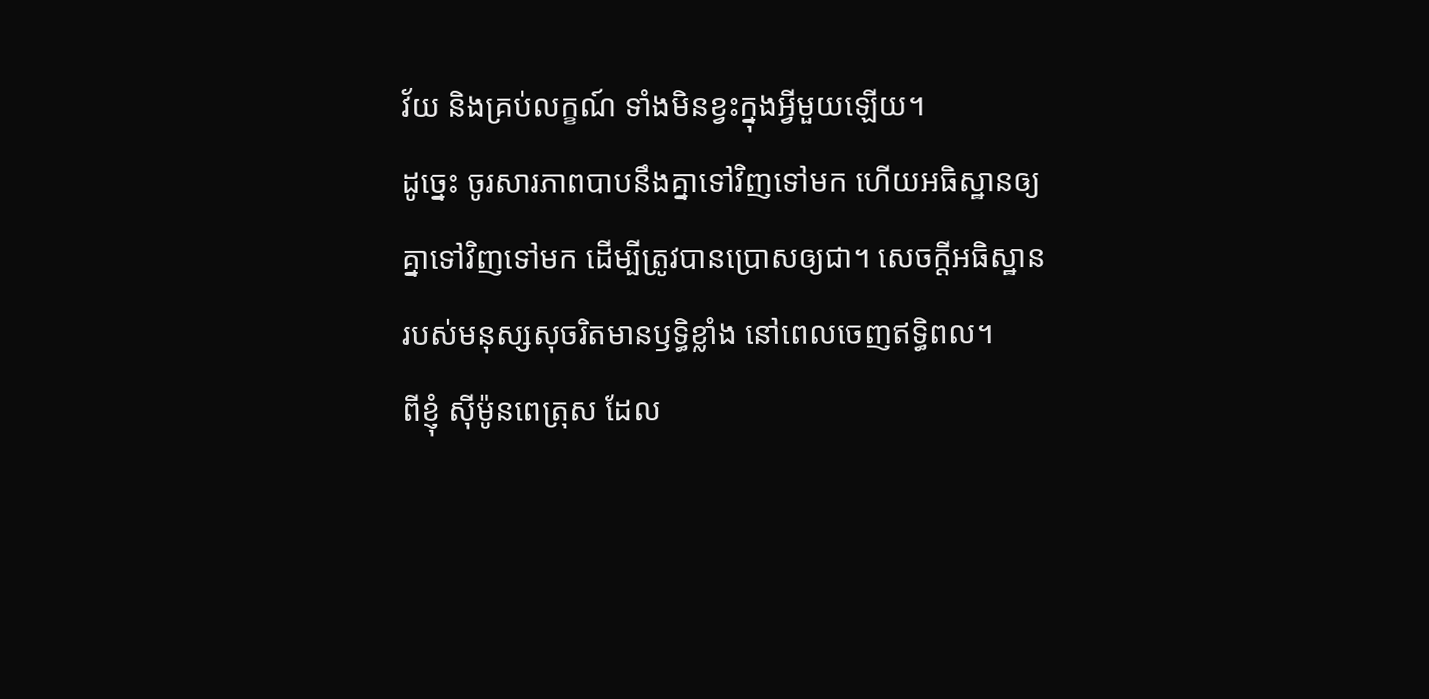វ័យ និងគ្រប់លក្ខណ៍ ទាំងមិនខ្វះក្នុងអ្វីមួយឡើយ។
ដូច្នេះ ចូរសារភាពបាបនឹងគ្នាទៅវិញទៅមក ហើយអធិស្ឋានឲ្យគ្នាទៅវិញទៅមក ដើម្បីត្រូវបានប្រោសឲ្យជា។ សេចក្ដីអធិស្ឋានរបស់មនុស្សសុចរិតមានឫទ្ធិខ្លាំង នៅពេលចេញឥទ្ធិពល។
ពីខ្ញុំ ស៊ីម៉ូនពេត្រុស ដែល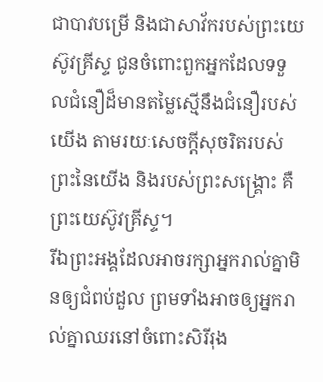ជាបាវបម្រើ និងជាសាវ័ករបស់ព្រះយេស៊ូវគ្រីស្ទ ជូនចំពោះពួកអ្នកដែលទទួលជំនឿដ៏មានតម្លៃស្មើនឹងជំនឿរបស់យើង តាមរយៈសេចក្ដីសុចរិតរបស់ព្រះនៃយើង និងរបស់ព្រះសង្គ្រោះ គឺព្រះយេស៊ូវគ្រីស្ទ។
រីឯព្រះអង្គដែលអាចរក្សាអ្នករាល់គ្នាមិនឲ្យជំពប់ដួល ព្រមទាំងអាចឲ្យអ្នករាល់គ្នាឈរនៅចំពោះសិរីរុង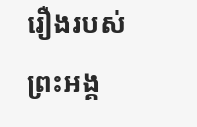រឿងរបស់ព្រះអង្គ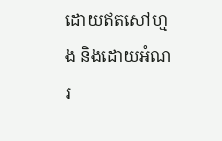ដោយឥតសៅហ្មង និងដោយអំណរ